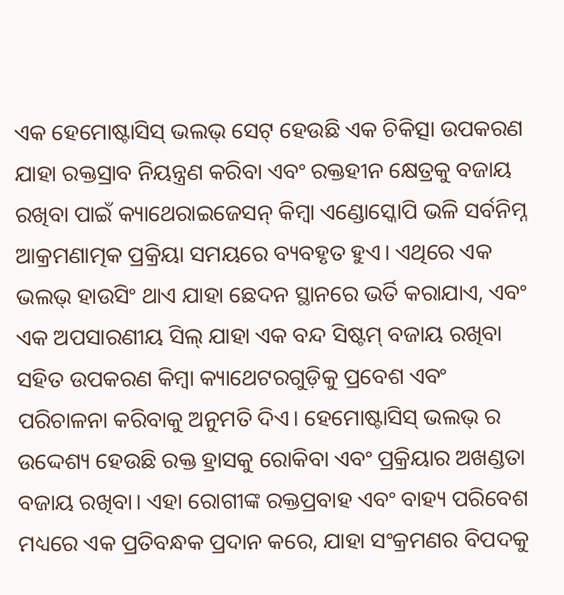ଏକ ହେମୋଷ୍ଟାସିସ୍ ଭଲଭ୍ ସେଟ୍ ହେଉଛି ଏକ ଚିକିତ୍ସା ଉପକରଣ ଯାହା ରକ୍ତସ୍ରାବ ନିୟନ୍ତ୍ରଣ କରିବା ଏବଂ ରକ୍ତହୀନ କ୍ଷେତ୍ରକୁ ବଜାୟ ରଖିବା ପାଇଁ କ୍ୟାଥେରାଇଜେସନ୍ କିମ୍ବା ଏଣ୍ଡୋସ୍କୋପି ଭଳି ସର୍ବନିମ୍ନ ଆକ୍ରମଣାତ୍ମକ ପ୍ରକ୍ରିୟା ସମୟରେ ବ୍ୟବହୃତ ହୁଏ। ଏଥିରେ ଏକ ଭଲଭ୍ ହାଉସିଂ ଥାଏ ଯାହା ଛେଦନ ସ୍ଥାନରେ ଭର୍ତି କରାଯାଏ, ଏବଂ ଏକ ଅପସାରଣୀୟ ସିଲ୍ ଯାହା ଏକ ବନ୍ଦ ସିଷ୍ଟମ୍ ବଜାୟ ରଖିବା ସହିତ ଉପକରଣ କିମ୍ବା କ୍ୟାଥେଟରଗୁଡ଼ିକୁ ପ୍ରବେଶ ଏବଂ ପରିଚାଳନା କରିବାକୁ ଅନୁମତି ଦିଏ। ହେମୋଷ୍ଟାସିସ୍ ଭଲଭ୍ ର ଉଦ୍ଦେଶ୍ୟ ହେଉଛି ରକ୍ତ ହ୍ରାସକୁ ରୋକିବା ଏବଂ ପ୍ରକ୍ରିୟାର ଅଖଣ୍ଡତା ବଜାୟ ରଖିବା। ଏହା ରୋଗୀଙ୍କ ରକ୍ତପ୍ରବାହ ଏବଂ ବାହ୍ୟ ପରିବେଶ ମଧ୍ୟରେ ଏକ ପ୍ରତିବନ୍ଧକ ପ୍ରଦାନ କରେ, ଯାହା ସଂକ୍ରମଣର ବିପଦକୁ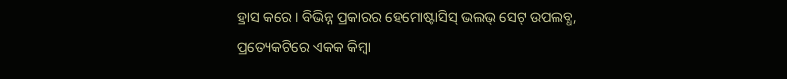ହ୍ରାସ କରେ। ବିଭିନ୍ନ ପ୍ରକାରର ହେମୋଷ୍ଟାସିସ୍ ଭଲଭ୍ ସେଟ୍ ଉପଲବ୍ଧ, ପ୍ରତ୍ୟେକଟିରେ ଏକକ କିମ୍ବା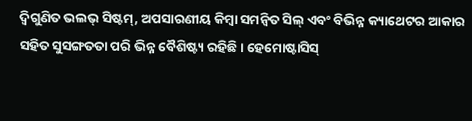ଦ୍ୱିଗୁଣିତ ଭଲଭ୍ ସିଷ୍ଟମ୍, ଅପସାରଣୀୟ କିମ୍ବା ସମନ୍ୱିତ ସିଲ୍ ଏବଂ ବିଭିନ୍ନ କ୍ୟାଥେଟର ଆକାର ସହିତ ସୁସଙ୍ଗତତା ପରି ଭିନ୍ନ ବୈଶିଷ୍ଟ୍ୟ ରହିଛି। ହେମୋଷ୍ଟାସିସ୍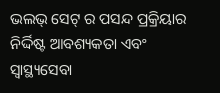ଭଲଭ୍ ସେଟ୍ ର ପସନ୍ଦ ପ୍ରକ୍ରିୟାର ନିର୍ଦ୍ଦିଷ୍ଟ ଆବଶ୍ୟକତା ଏବଂ ସ୍ୱାସ୍ଥ୍ୟସେବା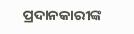ପ୍ରଦାନକାରୀଙ୍କ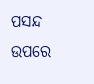ପସନ୍ଦ ଉପରେ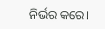ନିର୍ଭର କରେ।